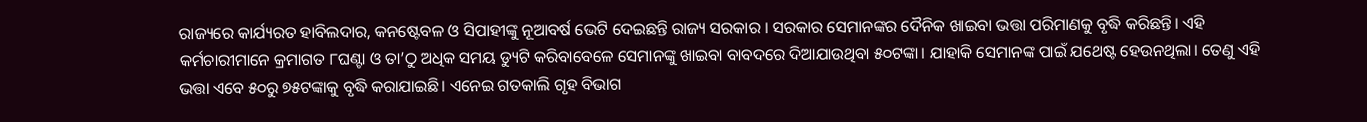ରାଜ୍ୟରେ କାର୍ଯ୍ୟରତ ହାବିଲଦାର, କନଷ୍ଟେବଳ ଓ ସିପାହୀଙ୍କୁ ନୂଆବର୍ଷ ଭେଟି ଦେଇଛନ୍ତି ରାଜ୍ୟ ସରକାର । ସରକାର ସେମାନଙ୍କର ଦୈନିକ ଖାଇବା ଭତ୍ତା ପରିମାଣକୁ ବୃଦ୍ଧି କରିଛନ୍ତି। ଏହି କର୍ମଚାରୀମାନେ କ୍ରମାଗତ ୮ଘଣ୍ଟା ଓ ତା’ଠୁ ଅଧିକ ସମୟ ଡ୍ୟୁଟି କରିବାବେଳେ ସେମାନଙ୍କୁ ଖାଇବା ବାବଦରେ ଦିଆଯାଉଥିବା ୫୦ଟଙ୍କା। ଯାହାକି ସେମାନଙ୍କ ପାଇଁ ଯଥେଷ୍ଟ ହେଉନଥିଲା। ତେଣୁ ଏହି ଭତ୍ତା ଏବେ ୫୦ରୁ ୭୫ଟଙ୍କାକୁ ବୃଦ୍ଧି କରାଯାଇଛି। ଏନେଇ ଗତକାଲି ଗୃହ ବିଭାଗ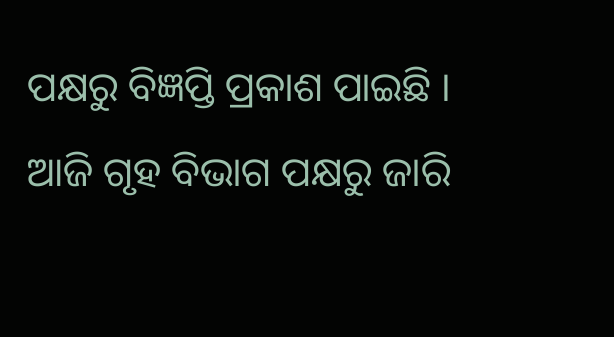ପକ୍ଷରୁ ବିଜ୍ଞପ୍ତି ପ୍ରକାଶ ପାଇଛି ।
ଆଜି ଗୃହ ବିଭାଗ ପକ୍ଷରୁ ଜାରି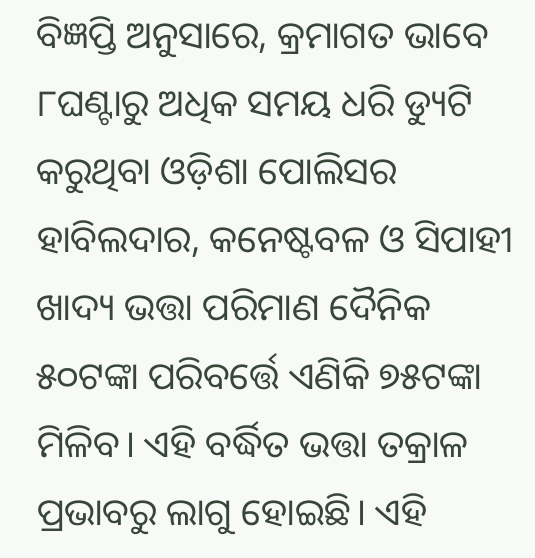ବିଜ୍ଞପ୍ତି ଅନୁସାରେ, କ୍ରମାଗତ ଭାବେ ୮ଘଣ୍ଟାରୁ ଅଧିକ ସମୟ ଧରି ଡ୍ୟୁଟି କରୁଥିବା ଓଡ଼ିଶା ପୋଲିସର ହାବିଲଦାର, କନେଷ୍ଟବଳ ଓ ସିପାହୀ ଖାଦ୍ୟ ଭତ୍ତା ପରିମାଣ ଦୈନିକ ୫୦ଟଙ୍କା ପରିବର୍ତ୍ତେ ଏଣିକି ୭୫ଟଙ୍କା ମିଳିବ। ଏହି ବର୍ଦ୍ଧିତ ଭତ୍ତା ତକ୍ରାଳ ପ୍ରଭାବରୁ ଲାଗୁ ହୋଇଛି। ଏହି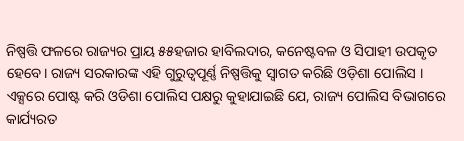ନିଷ୍ପତ୍ତି ଫଳରେ ରାଜ୍ୟର ପ୍ରାୟ ୫୫ହଜାର ହାବିଲଦାର, କନେଷ୍ଟବଳ ଓ ସିପାହୀ ଉପକୃତ ହେବେ। ରାଜ୍ୟ ସରକାରଙ୍କ ଏହି ଗୁରୁତ୍ବପୂର୍ଣ୍ଣ ନିଷ୍ପତ୍ତିକୁ ସ୍ବାଗତ କରିଛି ଓଡ଼ିଶା ପୋଲିସ । ଏକ୍ସରେ ପୋଷ୍ଟ କରି ଓଡିଶା ପୋଲିସ ପକ୍ଷରୁ କୁହାଯାଇଛି ଯେ, ରାଜ୍ୟ ପୋଲିସ ବିଭାଗରେ କାର୍ଯ୍ୟରତ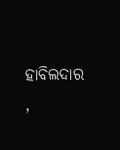ହାବିଲଦାର ,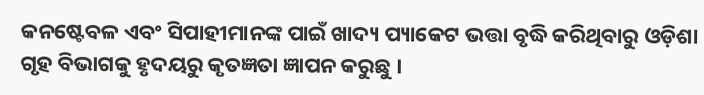କନଷ୍ଟେବଳ ଏବଂ ସିପାହୀମାନଙ୍କ ପାଇଁ ଖାଦ୍ୟ ପ୍ୟାକେଟ ଭତ୍ତା ବୃଦ୍ଧି କରିଥିବାରୁ ଓଡ଼ିଶା ଗୃହ ବିଭାଗକୁ ହୃଦୟରୁ କୃତଜ୍ଞତା ଜ୍ଞାପନ କରୁଛୁ ।